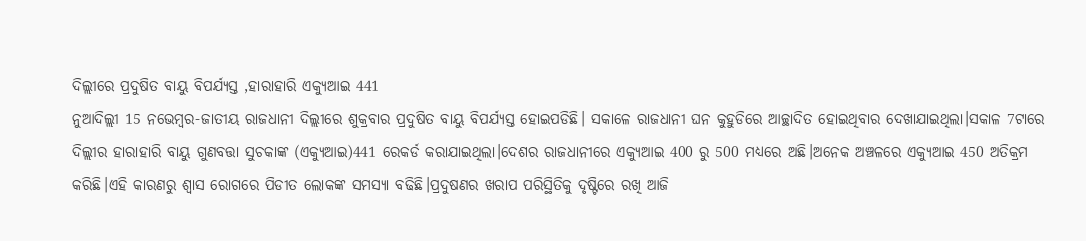ଦିଲ୍ଲୀରେ ପ୍ରଦୁଷିତ ବାୟୁ ବିପର୍ଯ୍ୟସ୍ତ ,ହାରାହାରି ଏକ୍ୟୁଆଇ 441
ନୁଆଦିଲ୍ଲୀ 15 ନଭେମ୍ବର-ଜାତୀୟ ରାଜଧାନୀ ଦିଲ୍ଲୀରେ ଶୁକ୍ରବାର ପ୍ରଦୁଷିତ ବାୟୁ ବିପର୍ଯ୍ୟସ୍ତ ହୋଇପଡିଛି। ସକାଳେ ରାଜଧାନୀ ଘନ କୁହୁଡିରେ ଆଚ୍ଛାଦିତ ହୋଇଥିବାର ଦେଖାଯାଇଥିଲା।ସକାଳ 7ଟାରେ ଦିଲ୍ଲୀର ହାରାହାରି ବାୟୁ ଗୁଣବତ୍ତା ସୁଚକାଙ୍କ (ଏକ୍ୟୁଆଇ)441 ରେକର୍ଡ କରାଯାଇଥିଲା।ଦେଶର ରାଜଧାନୀରେ ଏକ୍ୟୁଆଇ 400 ରୁ 500 ମଧ୍ୟରେ ଅଛି।ଅନେକ ଅଞ୍ଚଳରେ ଏକ୍ୟୁଆଇ 450 ଅତିକ୍ରମ କରିଛି।ଏହି କାରଣରୁ ଶ୍ୱାସ ରୋଗରେ ପିଡୀତ ଲୋକଙ୍କ ସମସ୍ୟା ବଢିଛି।ପ୍ରଦୁଷଣର ଖରାପ ପରିସ୍ଥିତିକୁ ଦୃଷ୍ଟିରେ ରଖି ଆଜି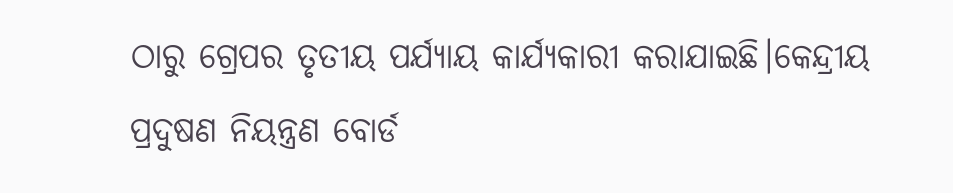ଠାରୁ ଗ୍ରେପର ତୃତୀୟ ପର୍ଯ୍ୟାୟ କାର୍ଯ୍ୟକାରୀ କରାଯାଇଛି।କେନ୍ଦ୍ରୀୟ ପ୍ରଦୁଷଣ ନିୟନ୍ତ୍ରଣ ବୋର୍ଡ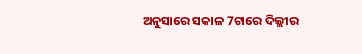ଅନୁସାରେ ସକାଳ 7ଟାରେ ଦିଲ୍ଲୀର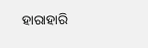ହାରାହାରି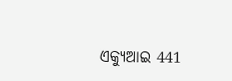ଏକ୍ୟୁଆଇ 441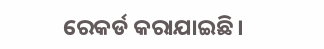ରେକର୍ଡ କରାଯାଇଛି।